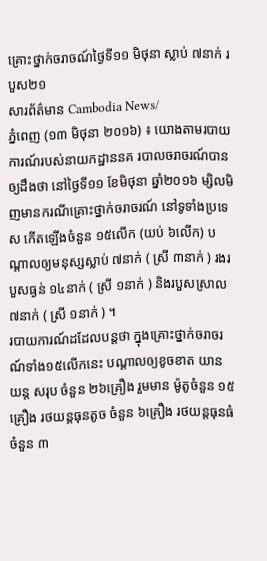គ្រោះថ្នាក់ចរាចណ៍ថ្ងៃទី១១ មិថុនា ស្លាប់ ៧នាក់ របួស២១
សារព័ត៌មាន Cambodia News/
ភ្នំពេញ (១៣ មិថុនា ២០១៦) ៖ យោងតាមរបាយការណ៍របស់នាយកដ្ឋាននគ របាលចរាចរណ៍បានឲ្យដឹងថា នៅថ្ងៃទី១១ ខែមិថុនា ឆ្នាំ២០១៦ ម្សិលមិញមានករណីគ្រោះថ្នាក់ចរាចរណ៍ នៅទូទាំងប្រទេស កើតឡើងចំនួន ១៥លើក (យប់ ៦លើក) បណ្តាលឲ្យមនុស្សស្លាប់ ៧នាក់ ( ស្រី ៣នាក់ ) រងរបួសធ្ងន់ ១៤នាក់ ( ស្រី ១នាក់ ) និងរបួសស្រាល ៧នាក់ ( ស្រី ១នាក់ ) ។
របាយការណ៍ដដែលបន្តថា ក្នុងគ្រោះថ្នាក់ចរាចរណ៍ទាំង១៥លើកនេះ បណ្តាលឲ្យខូចខាត យានយន្ត សរុប ចំនួន ២៦គ្រឿង រួមមាន ម៉ូតូចំនួន ១៥គ្រឿង រថយន្តធុនតូច ចំនួន ៦គ្រឿង រថយន្តធុនធំ ចំនួន ៣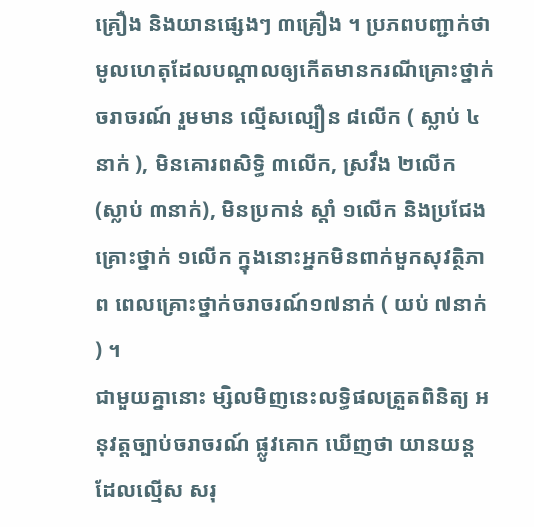គ្រឿង និងយានផ្សេងៗ ៣គ្រឿង ។ ប្រភពបញ្ជាក់ថា មូលហេតុដែលបណ្តាលឲ្យកើតមានករណីគ្រោះថ្នាក់ចរាចរណ៍ រួមមាន ល្មើសល្បឿន ៨លើក ( ស្លាប់ ៤នាក់ ), មិនគោរពសិទ្ធិ ៣លើក, ស្រវឹង ២លើក (ស្លាប់ ៣នាក់), មិនប្រកាន់ ស្តាំ ១លើក និងប្រជែងគ្រោះថ្នាក់ ១លើក ក្នុងនោះអ្នកមិនពាក់មួកសុវត្ថិភាព ពេលគ្រោះថ្នាក់ចរាចរណ៍១៧នាក់ ( យប់ ៧នាក់ ) ។
ជាមួយគ្នានោះ ម្សិលមិញនេះលទ្ធិផលត្រួតពិនិត្យ អនុវត្តច្បាប់ចរាចរណ៍ ផ្លូវគោក ឃើញថា យានយន្តដែលល្មើស សរុ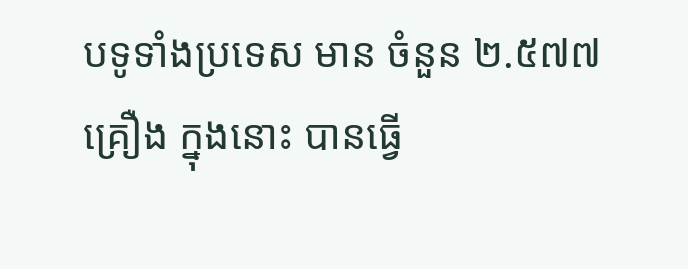បទូទាំងប្រទេស មាន ចំនួន ២.៥៧៧គ្រឿង ក្នុងនោះ បានធ្វើ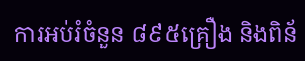ការអប់រំចំនួន ៨៩៥គ្រឿង និងពិន័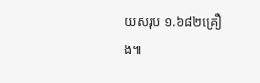យសរុប ១.៦៨២គ្រឿង៕